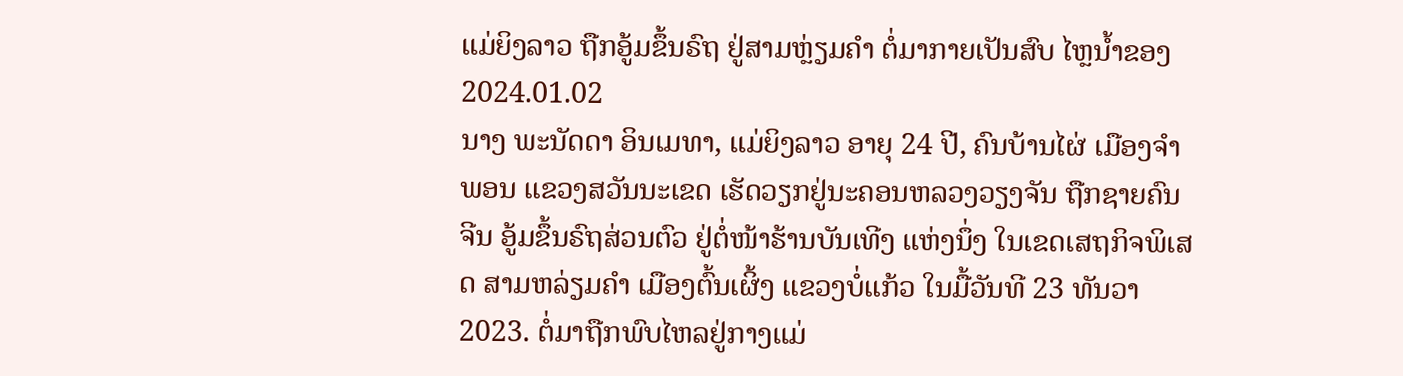ແມ່ຍິງລາວ ຖືກອູ້ມຂຶ້ນຣົຖ ຢູ່ສາມຫຼ່ຽມຄຳ ຕໍ່ມາກາຍເປັນສົບ ໄຫຼນ້ຳຂອງ
2024.01.02
ນາງ ພະນັດດາ ອິນເມທາ, ແມ່ຍິງລາວ ອາຍຸ 24 ປີ, ຄົນບ້ານໄຜ່ ເມືອງຈໍາພອນ ແຂວງສວັນນະເຂດ ເຮັດວຽກຢູ່ນະຄອນຫລວງວຽງຈັນ ຖືກຊາຍຄົນຈີນ ອູ້ມຂຶ້ນຣົຖສ່ວນຕົວ ຢູ່ຕໍ່ໜ້າຮ້ານບັນເທີງ ແຫ່ງນຶ່ງ ໃນເຂດເສຖກິຈພິເສດ ສາມຫລ່ຽມຄໍາ ເມືອງຕົ້ນເຜິ້ງ ແຂວງບໍ່ແກ້ວ ໃນມື້ວັນທີ 23 ທັນວາ 2023. ຕໍ່ມາຖືກພົບໄຫລຢູ່ກາງແມ່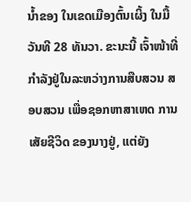ນໍ້າຂອງ ໃນເຂດເມືອງຕົ້ນເຜິ້ງ ໃນມື້ວັນທີ 28 ທັນວາ. ຂະນະນີ້ ເຈົ້າໜ້າທີ່ ກໍາລັງຢູ່ໃນລະຫວ່າງການສືບສວນ ສອບສວນ ເພື່ອຊອກຫາສາເຫດ ການເສັຍຊີວິດ ຂອງນາງຢູ່, ແຕ່ຍັງ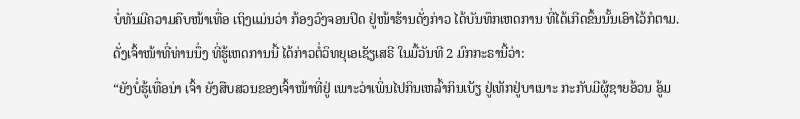ບໍ່ທັນມີຄວາມຄືບໜ້າເທື່ອ ເຖິງແມ່ນວ່າ ກ້ອງວົງຈອນປິດ ຢູ່ໜ້າຮ້ານດັ່ງກ່າວ ໄດ້ບັນທຶກເຫດການ ທີ່ໄດ້ເກີດຂຶ້ນນັ້ນເອົາໄວ້ກໍຕາມ.
ດັ່ງເຈົ້າໜ້າທີ່ທ່ານນຶ່ງ ທີ່ຮູ້ເຫດການນີ້ ໄດ້ກ່າວຕໍ່ວິທຍຸເອເຊັຽເສຣີ ໃນມື້ວັນທີ 2 ມົກກະຣານີ້ວ່າ:
“ຍັງບໍ່ຮູ້ເທື່ອນ່າ ເຈົ້າ ຍັງສືບສວນຂອງເຈົ້າໜ້າທີ່ຢູ່ ເພາະວ່າເພິ່ນໄປກິນເຫລົ້າກິນເບັຽ ຢູ່ເທັກຢູ່ບາເນາະ ກະກັບມີຜູ້ຊາຍອ້ວນ ອູ້ມ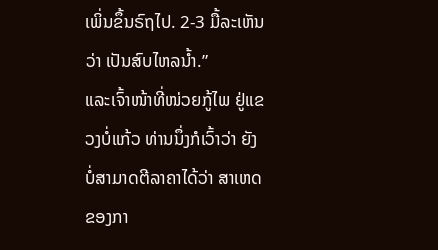ເພິ່ນຂຶ້ນຣົຖໄປ. 2-3 ມື້ລະເຫັນວ່າ ເປັນສົບໄຫລນໍ້າ.”
ແລະເຈົ້າໜ້າທີ່ໜ່ວຍກູ້ໄພ ຢູ່ແຂວງບໍ່ແກ້ວ ທ່ານນຶ່ງກໍເວົ້າວ່າ ຍັງບໍ່ສາມາດຕີລາຄາໄດ້ວ່າ ສາເຫດຂອງກາ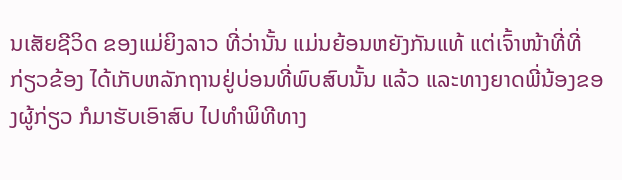ນເສັຍຊີວິດ ຂອງແມ່ຍິງລາວ ທີ່ວ່ານັ້ນ ແມ່ນຍ້ອນຫຍັງກັນແທ້ ແຕ່ເຈົ້າໜ້າທີ່ທີ່ກ່ຽວຂ້ອງ ໄດ້ເກັບຫລັກຖານຢູ່ບ່ອນທີ່ພົບສົບນັ້ນ ແລ້ວ ແລະທາງຍາດພີ່ນ້ອງຂອງຜູ້ກ່ຽວ ກໍມາຮັບເອົາສົບ ໄປທໍາພິທີທາງ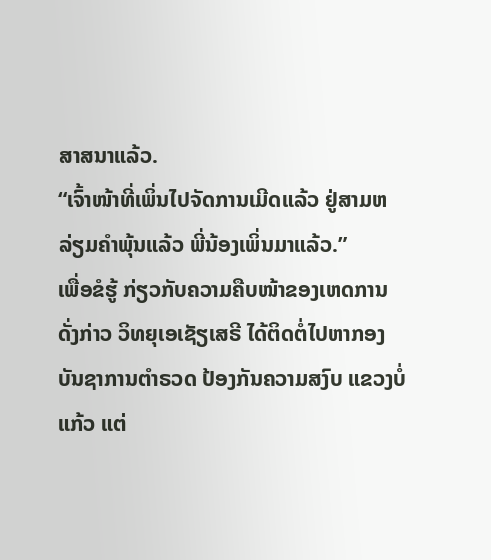ສາສນາແລ້ວ.
“ເຈົ້າໜ້າທີ່ເພິ່ນໄປຈັດການເມີດແລ້ວ ຢູ່ສາມຫລ່ຽມຄໍາພຸ້ນແລ້ວ ພີ່ນ້ອງເພິ່ນມາແລ້ວ.”
ເພື່ອຂໍຮູ້ ກ່ຽວກັບຄວາມຄືບໜ້າຂອງເຫດການດັ່ງກ່າວ ວິທຍຸເອເຊັຽເສຣີ ໄດ້ຕິດຕໍ່ໄປຫາກອງບັນຊາການຕໍາຣວດ ປ້ອງກັນຄວາມສງົບ ແຂວງບໍ່ແກ້ວ ແຕ່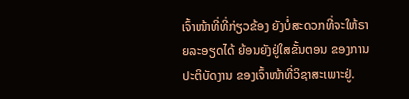ເຈົ້າໜ້າທີ່ທີ່ກ່ຽວຂ້ອງ ຍັງບໍ່ສະດວກທີ່ຈະໃຫ້ຣາຍລະອຽດໄດ້ ຍ້ອນຍັງຢູ່ໃສຂັ້ນຕອນ ຂອງການປະຕິບັດງານ ຂອງເຈົ້າໜ້າທີ່ວິຊາສະເພາະຢູ່.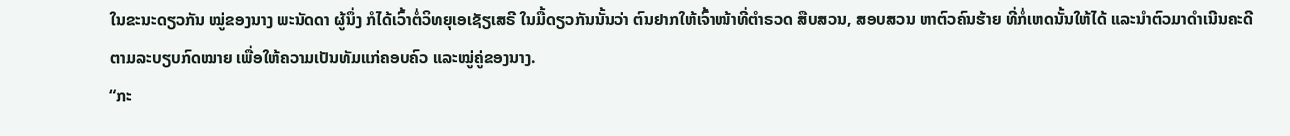ໃນຂະນະດຽວກັນ ໝູ່ຂອງນາງ ພະນັດດາ ຜູ້ນຶ່ງ ກໍໄດ້ເວົ້າຕໍ່ວິທຍຸເອເຊັຽເສຣີ ໃນມື້ດຽວກັນນັ້ນວ່າ ຕົນຢາກໃຫ້ເຈົ້າໜ້າທີ່ຕໍາຣວດ ສືບສວນ, ສອບສວນ ຫາຕົວຄົນຮ້າຍ ທີ່ກໍ່ເຫດນັ້ນໃຫ້ໄດ້ ແລະນໍາຕົວມາດໍາເນີນຄະດີ ຕາມລະບຽບກົດໝາຍ ເພື່ອໃຫ້ຄວາມເປັນທັມແກ່ຄອບຄົວ ແລະໝູ່ຄູ່ຂອງນາງ.
“ກະ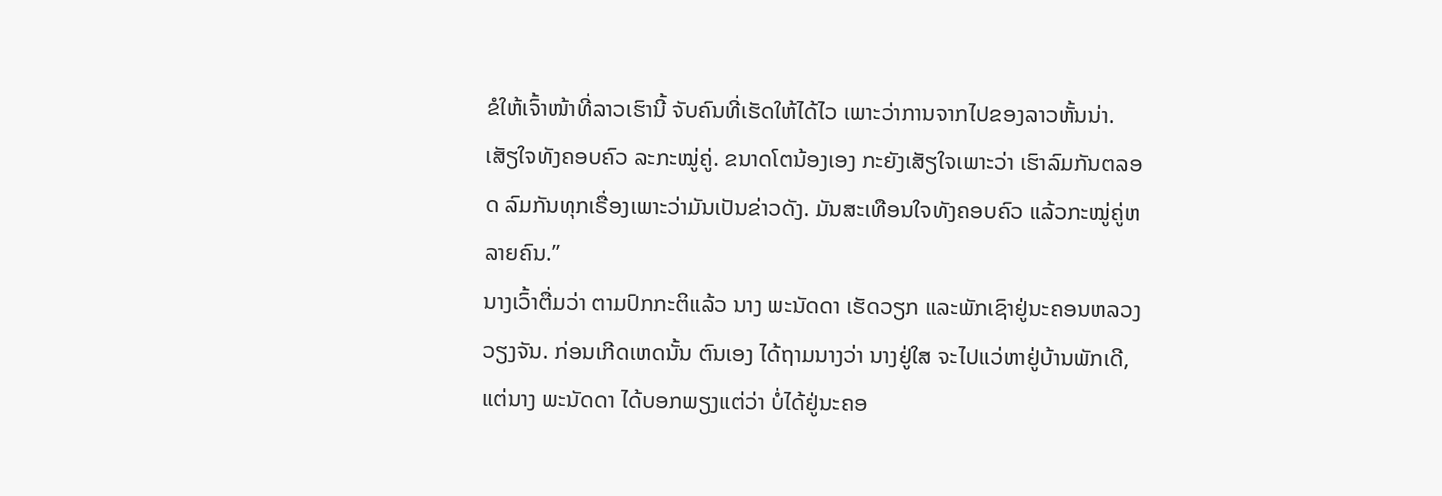ຂໍໃຫ້ເຈົ້າໜ້າທີ່ລາວເຮົານີ້ ຈັບຄົນທີ່ເຮັດໃຫ້ໄດ້ໄວ ເພາະວ່າການຈາກໄປຂອງລາວຫັ້ນນ່າ. ເສັຽໃຈທັງຄອບຄົວ ລະກະໝູ່ຄູ່. ຂນາດໂຕນ້ອງເອງ ກະຍັງເສັຽໃຈເພາະວ່າ ເຮົາລົມກັນຕລອດ ລົມກັນທຸກເຣື່ອງເພາະວ່າມັນເປັນຂ່າວດັງ. ມັນສະເທືອນໃຈທັງຄອບຄົວ ແລ້ວກະໝູ່ຄູ່ຫລາຍຄົນ.”
ນາງເວົ້າຕື່ມວ່າ ຕາມປົກກະຕິແລ້ວ ນາງ ພະນັດດາ ເຮັດວຽກ ແລະພັກເຊົາຢູ່ນະຄອນຫລວງວຽງຈັນ. ກ່ອນເກີດເຫດນັ້ນ ຕົນເອງ ໄດ້ຖາມນາງວ່າ ນາງຢູ່ໃສ ຈະໄປແວ່ຫາຢູ່ບ້ານພັກເດີ, ແຕ່ນາງ ພະນັດດາ ໄດ້ບອກພຽງແຕ່ວ່າ ບໍ່ໄດ້ຢູ່ນະຄອ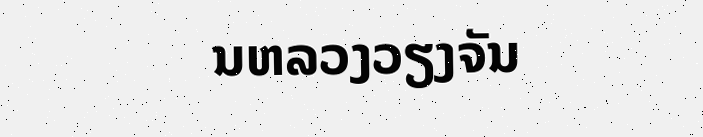ນຫລວງວຽງຈັນ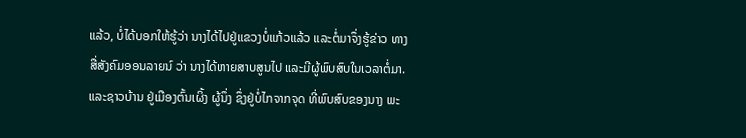ແລ້ວ, ບໍ່ໄດ້ບອກໃຫ້ຮູ້ວ່າ ນາງໄດ້ໄປຢູ່ແຂວງບໍ່ແກ້ວແລ້ວ ແລະຕໍ່ມາຈຶ່ງຮູ້ຂ່າວ ທາງສື່ສັງຄົມອອນລາຍນ໌ ວ່າ ນາງໄດ້ຫາຍສາບສູນໄປ ແລະມີຜູ້ພົບສົບໃນເວລາຕໍ່ມາ.
ແລະຊາວບ້ານ ຢູ່ເມືອງຕົ້ນເຜິ້ງ ຜູ້ນຶ່ງ ຊຶ່ງຢູ່ບໍ່ໄກຈາກຈຸດ ທີ່ພົບສົບຂອງນາງ ພະ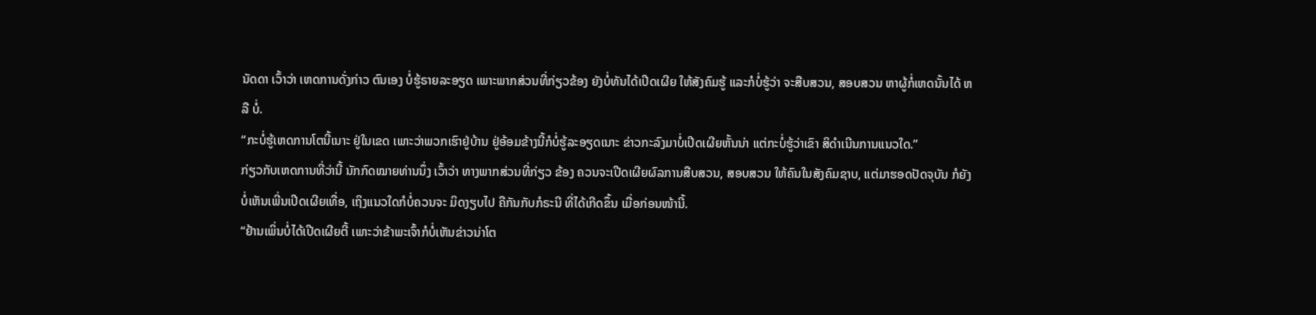ນັດດາ ເວົ້າວ່າ ເຫດການດັ່ງກ່າວ ຕົນເອງ ບໍ່ຮູ້ຣາຍລະອຽດ ເພາະພາກສ່ວນທີ່ກ່ຽວຂ້ອງ ຍັງບໍ່ທັນໄດ້ເປີດເຜີຍ ໃຫ້ສັງຄົມຮູ້ ແລະກໍບໍ່ຮູ້ວ່າ ຈະສືບສວນ, ສອບສວນ ຫາຜູ້ກໍ່ເຫດນັ້ນໄດ້ ຫລື ບໍ່.
“ກະບໍ່ຮູ້ເຫດການໂຕນີ້ເນາະ ຢູ່ໃນເຂດ ເພາະວ່າພວກເຮົາຢູ່ບ້ານ ຢູ່ອ້ອມຂ້າງນີ້ກໍບໍ່ຮູ້ລະອຽດເນາະ ຂ່າວກະລົງມາບໍ່ເປີດເຜີຍຫັ້ນນ່າ ແຕ່ກະບໍ່ຮູ້ວ່າເຂົາ ສິດໍາເນີນການແນວໃດ.”
ກ່ຽວກັບເຫດການທີ່ວ່ານີ້ ນັກກົດໝາຍທ່ານນຶ່ງ ເວົ້າວ່າ ທາງພາກສ່ວນທີ່ກ່ຽວ ຂ້ອງ ຄວນຈະເປີດເຜີຍຜົລການສືບສວນ, ສອບສວນ ໃຫ້ຄົນໃນສັງຄົມຊາບ, ແຕ່ມາຮອດປັດຈຸບັນ ກໍຍັງບໍ່ເຫັນເພີ່ນເປີດເຜີຍເທື່ອ, ເຖິງແນວໃດກໍບໍ່ຄວນຈະ ມິດງຽບໄປ ຄືກັນກັບກໍຣະນີ ທີ່ໄດ້ເກີດຂຶ້ນ ເມື່ອກ່ອນໜ້ານີ້.
“ຢ້ານເພິ່ນບໍ່ໄດ້ເປີດເຜີຍຕີ້ ເພາະວ່າຂ້າພະເຈົ້າກໍບໍ່ເຫັນຂ່າວນ່າໂຕ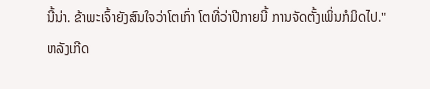ນີ້ນ່າ. ຂ້າພະເຈົ້າຍັງສົນໃຈວ່າໂຕເກົ່າ ໂຕທີ່ວ່າປີກາຍນີ້ ການຈັດຕັ້ງເພິ່ນກໍມິດໄປ."
ຫລັງເກີດ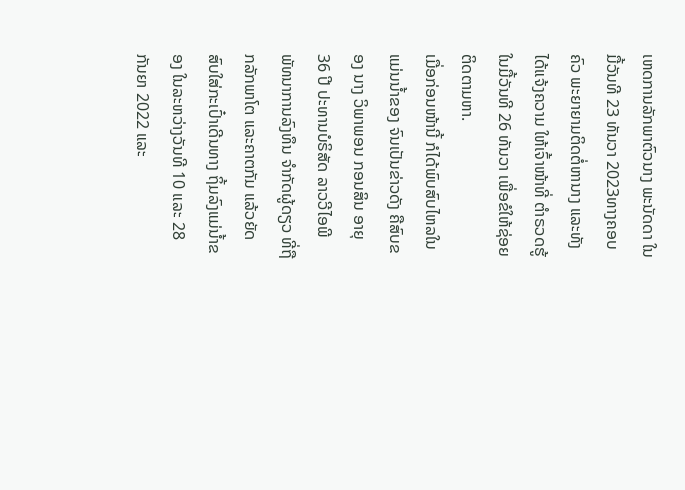ເຫດການລັກພາຕົວນາງ ພະນັດດາ ໃນມື້ວັນທີ 23 ທັນວາ 2023ທາງຄອບຄົວ ພະຍາຍາມຕິດຕໍ່ຫານາງ ແລະທັງໄດ້ແຈ້ງຄວາມ ໃຫ້ເຈົ້າໜ້າທີ່ ຕໍາຣວດຮູ້ ໃນມື້ວັນທີ 26 ທັນວາ ເພື່ອຂໍໃຫ້ຊ່ອຍຕິດຕາມຫາ.
ເມື່ອກ່ອນໜ້ານີ້ ກໍໄດ້ພົບສົບໄຫລໃນແມ່ນນໍ້າຂອງ ຈົນເປັນຂ່າວດັງ ຄືສົບຂອງ ນາງ ວິພາພອນ ກອນສິນ ອາຍຸ 36 ປີ ປະທານບໍຣິສັດ ລາວວີໄອພີ ພັທນາການລົງທຶນ ຈໍາກັດຜູ້ດຽວ ທີ່ຖືກລັກພາໂຕ ແລະຄາຕກັມ ແລ້ວຍັດສົບໃສ່ກະເປົ໋າເດີນທາງ ຖິ້ມລົງແມ່ນໍ້າຂອງ ໃນລະຫວ່າງວັນທີ 10 ແລະ 28 ກັນຍາ 2022 ແລະ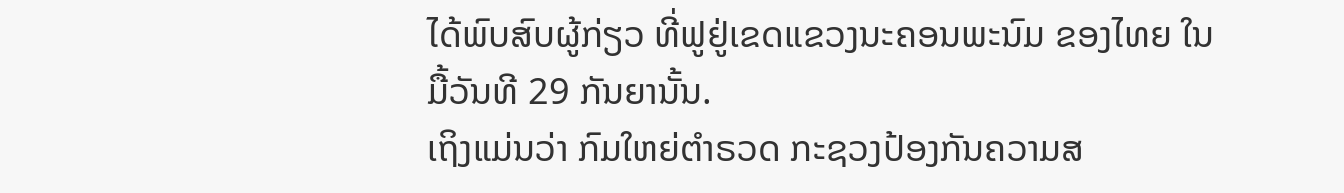ໄດ້ພົບສົບຜູ້ກ່ຽວ ທີ່ຟູຢູ່ເຂດແຂວງນະຄອນພະນົມ ຂອງໄທຍ ໃນມື້ວັນທີ 29 ກັນຍານັ້ນ.
ເຖິງແມ່ນວ່າ ກົມໃຫຍ່ຕໍາຣວດ ກະຊວງປ້ອງກັນຄວາມສ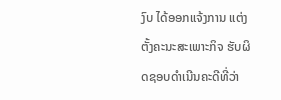ງົບ ໄດ້ອອກແຈ້ງການ ແຕ່ງຕັ້ງຄະນະສະເພາະກິຈ ຮັບຜິດຊອບດໍາເນີນຄະດີທີ່ວ່າ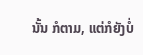ນັ້ນ ກໍຕາມ, ແຕ່ກໍຍັງບໍ່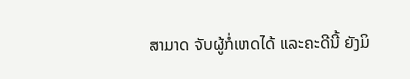ສາມາດ ຈັບຜູ້ກໍ່ເຫດໄດ້ ແລະຄະດີນີ້ ຍັງມິ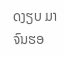ດງຽບ ມາຈົນຮອ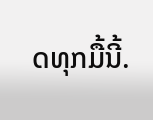ດທຸກມື້ນີ້.